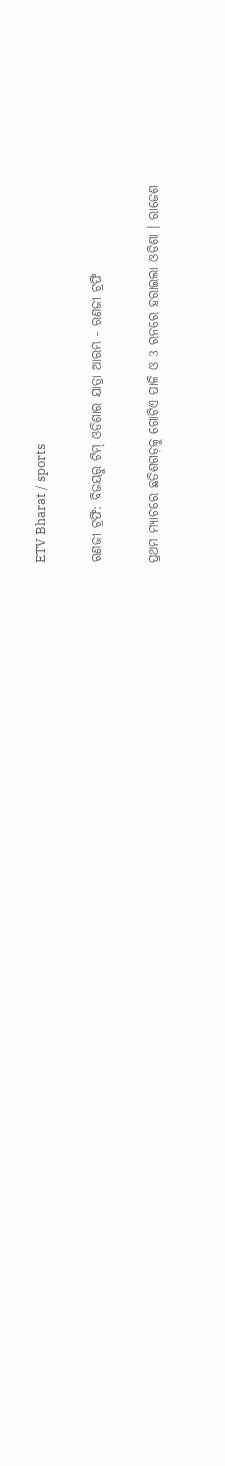ETV Bharat / sports

ରଣଜୀ ଟ୍ରଫି: ବିଜୟରୁ ଟିମ୍‌ ଓଡିଶାର ଯାତ୍ରା ଆରମ୍ଭ - ରଣଜୀ ଟ୍ରଫି

ପ୍ରଥମ ମ୍ୟାଚରେ ଛତିଶଗଡ଼କୁ ଗୋଟିଏ ପାଳି ଓ 3 ରନରେ ହରାଇଲା ଓଡିଶା । ରାଜେଶ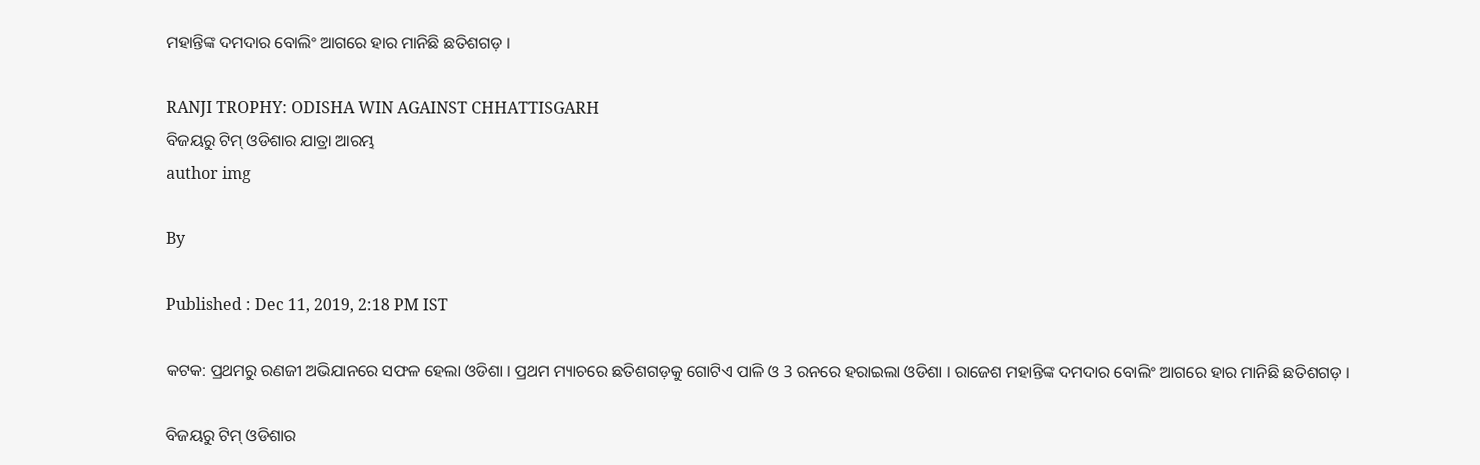ମହାନ୍ତିଙ୍କ ଦମଦାର ବୋଲିଂ ଆଗରେ ହାର ମାନିଛି ଛତିଶଗଡ଼ ।

RANJI TROPHY: ODISHA WIN AGAINST CHHATTISGARH
ବିଜୟରୁ ଟିମ୍‌ ଓଡିଶାର ଯାତ୍ରା ଆରମ୍ଭ
author img

By

Published : Dec 11, 2019, 2:18 PM IST

କଟକ: ପ୍ରଥମରୁ ରଣଜୀ ଅଭିଯାନରେ ସଫଳ ହେଲା ଓଡିଶା । ପ୍ରଥମ ମ୍ୟାଚରେ ଛତିଶଗଡ଼କୁ ଗୋଟିଏ ପାଳି ଓ 3 ରନରେ ହରାଇଲା ଓଡିଶା । ରାଜେଶ ମହାନ୍ତିଙ୍କ ଦମଦାର ବୋଲିଂ ଆଗରେ ହାର ମାନିଛି ଛତିଶଗଡ଼ ।

ବିଜୟରୁ ଟିମ୍‌ ଓଡିଶାର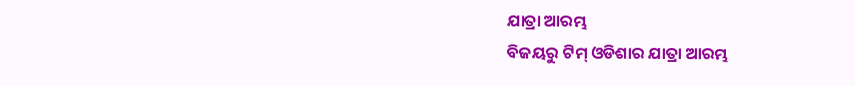ଯାତ୍ରା ଆରମ୍ଭ
ବିଜୟରୁ ଟିମ୍‌ ଓଡିଶାର ଯାତ୍ରା ଆରମ୍ଭ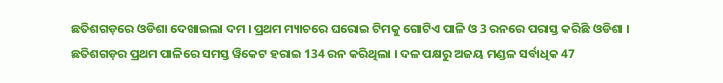ଛତିଶଗଡ଼ରେ ଓଡିଶା ଦେଖାଇଲା ଦମ । ପ୍ରଥମ ମ୍ୟାଚରେ ଘରୋଇ ଟିମକୁ ଗୋଟିଏ ପାଳି ଓ 3 ରନରେ ପରାସ୍ତ କରିଛି ଓଡିଶା । ଛତିଶଗଡ଼ର ପ୍ରଥମ ପାଳିରେ ସମସ୍ତ ୱିକେଟ ହରାଇ 134 ରନ କରିଥିଲା । ଦଳ ପକ୍ଷରୁ ଅଜୟ ମଣ୍ଡଳ ସର୍ବାଧିକ 47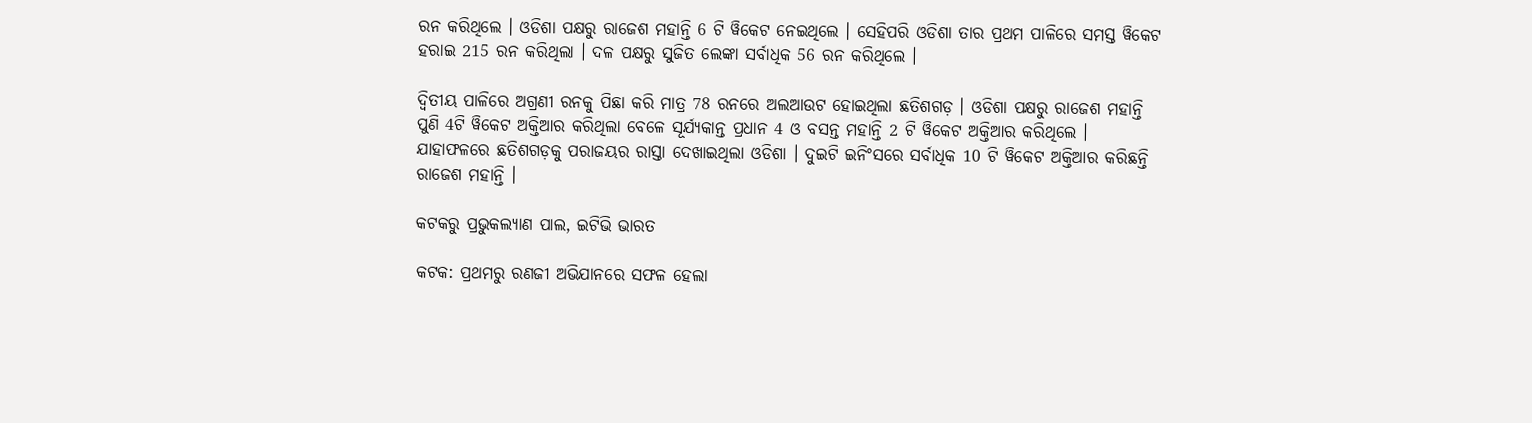ରନ କରିଥିଲେ । ଓଡିଶା ପକ୍ଷରୁ ରାଜେଶ ମହାନ୍ତି 6 ଟି ୱିକେଟ ନେଇଥିଲେ । ସେହିପରି ଓଡିଶା ତାର ପ୍ରଥମ ପାଳିରେ ସମସ୍ତ ୱିକେଟ ହରାଇ 215 ରନ କରିଥିଲା । ଦଳ ପକ୍ଷରୁ ସୁଜିତ ଲେଙ୍କା ସର୍ବାଧିକ 56 ରନ କରିଥିଲେ ।

ଦ୍ୱିତୀୟ ପାଳିରେ ଅଗ୍ରଣୀ ରନକୁ ପିଛା କରି ମାତ୍ର 78 ରନରେ ଅଲଆଉଟ ହୋଇଥିଲା ଛତିଶଗଡ଼ । ଓଡିଶା ପକ୍ଷରୁ ରାଜେଶ ମହାନ୍ତି ପୁଣି 4ଟି ୱିକେଟ ଅକ୍ତିଆର କରିଥିଲା ବେଳେ ସୂର୍ଯ୍ୟକାନ୍ତ ପ୍ରଧାନ 4 ଓ ବସନ୍ତ ମହାନ୍ତି 2 ଟି ୱିକେଟ ଅକ୍ତିଆର କରିଥିଲେ । ଯାହାଫଳରେ ଛତିଶଗଡ଼କୁ ପରାଜୟର ରାସ୍ତା ଦେଖାଇଥିଲା ଓଡିଶା । ଦୁଇଟି ଇନିଂସରେ ସର୍ବାଧିକ 10 ଟି ୱିକେଟ ଅକ୍ତିଆର କରିଛନ୍ତି ରାଜେଶ ମହାନ୍ତି ।

କଟକରୁ ପ୍ରଭୁକଲ୍ୟାଣ ପାଲ, ଇଟିଭି ଭାରତ

କଟକ: ପ୍ରଥମରୁ ରଣଜୀ ଅଭିଯାନରେ ସଫଳ ହେଲା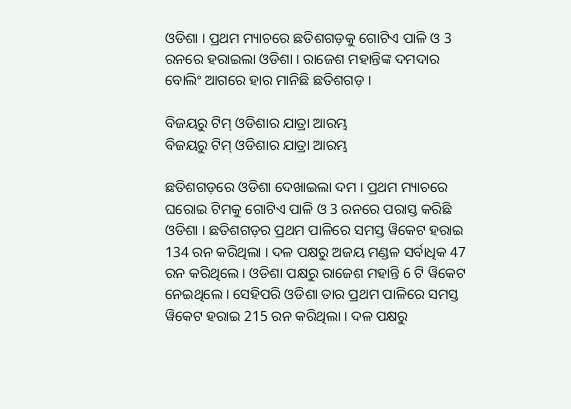ଓଡିଶା । ପ୍ରଥମ ମ୍ୟାଚରେ ଛତିଶଗଡ଼କୁ ଗୋଟିଏ ପାଳି ଓ 3 ରନରେ ହରାଇଲା ଓଡିଶା । ରାଜେଶ ମହାନ୍ତିଙ୍କ ଦମଦାର ବୋଲିଂ ଆଗରେ ହାର ମାନିଛି ଛତିଶଗଡ଼ ।

ବିଜୟରୁ ଟିମ୍‌ ଓଡିଶାର ଯାତ୍ରା ଆରମ୍ଭ
ବିଜୟରୁ ଟିମ୍‌ ଓଡିଶାର ଯାତ୍ରା ଆରମ୍ଭ

ଛତିଶଗଡ଼ରେ ଓଡିଶା ଦେଖାଇଲା ଦମ । ପ୍ରଥମ ମ୍ୟାଚରେ ଘରୋଇ ଟିମକୁ ଗୋଟିଏ ପାଳି ଓ 3 ରନରେ ପରାସ୍ତ କରିଛି ଓଡିଶା । ଛତିଶଗଡ଼ର ପ୍ରଥମ ପାଳିରେ ସମସ୍ତ ୱିକେଟ ହରାଇ 134 ରନ କରିଥିଲା । ଦଳ ପକ୍ଷରୁ ଅଜୟ ମଣ୍ଡଳ ସର୍ବାଧିକ 47 ରନ କରିଥିଲେ । ଓଡିଶା ପକ୍ଷରୁ ରାଜେଶ ମହାନ୍ତି 6 ଟି ୱିକେଟ ନେଇଥିଲେ । ସେହିପରି ଓଡିଶା ତାର ପ୍ରଥମ ପାଳିରେ ସମସ୍ତ ୱିକେଟ ହରାଇ 215 ରନ କରିଥିଲା । ଦଳ ପକ୍ଷରୁ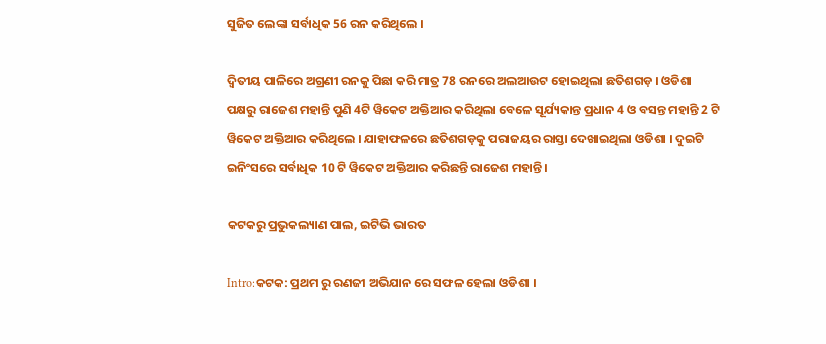ସୁଜିତ ଲେଙ୍କା ସର୍ବାଧିକ 56 ରନ କରିଥିଲେ ।

ଦ୍ୱିତୀୟ ପାଳିରେ ଅଗ୍ରଣୀ ରନକୁ ପିଛା କରି ମାତ୍ର 78 ରନରେ ଅଲଆଉଟ ହୋଇଥିଲା ଛତିଶଗଡ଼ । ଓଡିଶା ପକ୍ଷରୁ ରାଜେଶ ମହାନ୍ତି ପୁଣି 4ଟି ୱିକେଟ ଅକ୍ତିଆର କରିଥିଲା ବେଳେ ସୂର୍ଯ୍ୟକାନ୍ତ ପ୍ରଧାନ 4 ଓ ବସନ୍ତ ମହାନ୍ତି 2 ଟି ୱିକେଟ ଅକ୍ତିଆର କରିଥିଲେ । ଯାହାଫଳରେ ଛତିଶଗଡ଼କୁ ପରାଜୟର ରାସ୍ତା ଦେଖାଇଥିଲା ଓଡିଶା । ଦୁଇଟି ଇନିଂସରେ ସର୍ବାଧିକ 10 ଟି ୱିକେଟ ଅକ୍ତିଆର କରିଛନ୍ତି ରାଜେଶ ମହାନ୍ତି ।

କଟକରୁ ପ୍ରଭୁକଲ୍ୟାଣ ପାଲ, ଇଟିଭି ଭାରତ

Intro:କଟକ: ପ୍ରଥମ ରୁ ରଣଜୀ ଅଭିଯାନ ରେ ସଫଳ ହେଲା ଓଡିଶା ।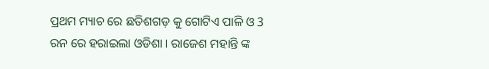ପ୍ରଥମ ମ୍ୟାଚ ରେ ଛତିଶଗଡ଼ କୁ ଗୋଟିଏ ପାଳି ଓ 3 ରନ ରେ ହରାଇଲା ଓଡିଶା । ରାଜେଶ ମହାନ୍ତି ଙ୍କ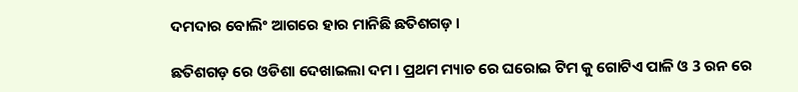ଦମଦାର ବୋଲିଂ ଆଗରେ ହାର ମାନିଛି ଛତିଶଗଡ଼ ।

ଛତିଶଗଡ଼ ରେ ଓଡିଶା ଦେଖାଇଲା ଦମ । ପ୍ରଥମ ମ୍ୟାଚ ରେ ଘରୋଇ ଟିମ କୁ ଗୋଟିଏ ପାଳି ଓ 3 ରନ ରେ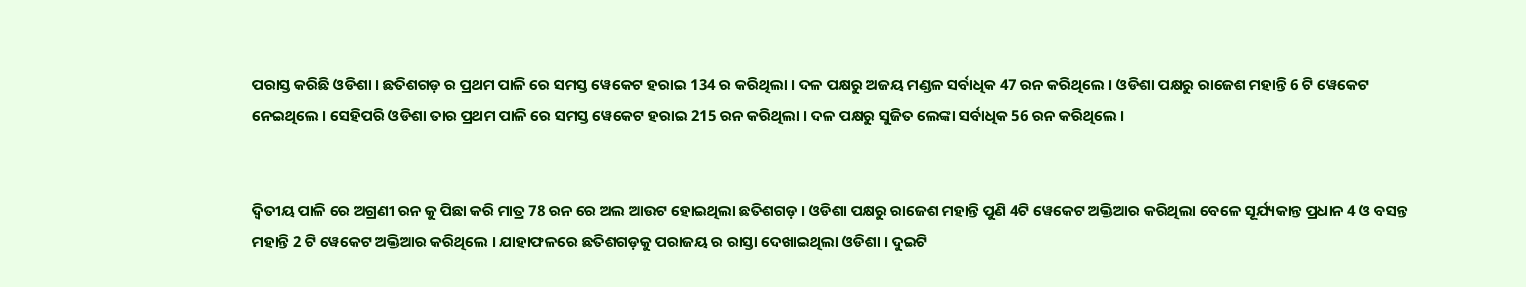ପରାସ୍ତ କରିଛି ଓଡିଶା । ଛତିଶଗଡ଼ ର ପ୍ରଥମ ପାଳି ରେ ସମସ୍ତ ୱେକେଟ ହରାଇ 134 ର କରିଥିଲା । ଦଳ ପକ୍ଷରୁ ଅଜୟ ମଣ୍ଡଳ ସର୍ବାଧିକ 47 ରନ କରିଥିଲେ । ଓଡିଶା ପକ୍ଷରୁ ରାଜେଶ ମହାନ୍ତି 6 ଟି ୱେକେଟ ନେଇଥିଲେ । ସେହିପରି ଓଡିଶା ତାର ପ୍ରଥମ ପାଳି ରେ ସମସ୍ତ ୱେକେଟ ହରାଇ 215 ରନ କରିଥିଲା । ଦଳ ପକ୍ଷରୁ ସୁଜିତ ଲେଙ୍କା ସର୍ବାଧିକ 56 ରନ କରିଥିଲେ ।


ଦ୍ୱିତୀୟ ପାଳି ରେ ଅଗ୍ରଣୀ ରନ କୁ ପିଛା କରି ମାତ୍ର 78 ରନ ରେ ଅଲ ଆଉଟ ହୋଇଥିଲା ଛତିଶଗଡ଼ । ଓଡିଶା ପକ୍ଷରୁ ରାଜେଶ ମହାନ୍ତି ପୁଣି 4ଟି ୱେକେଟ ଅକ୍ତିଆର କରିଥିଲା ବେଳେ ସୂର୍ଯ୍ୟକାନ୍ତ ପ୍ରଧାନ 4 ଓ ବସନ୍ତ ମହାନ୍ତି 2 ଟି ୱେକେଟ ଅକ୍ତିଆର କରିଥିଲେ । ଯାହାଫଳରେ ଛତିଶଗଡ଼କୁ ପରାଜୟ ର ରାସ୍ତା ଦେଖାଇଥିଲା ଓଡିଶା । ଦୁଇଟି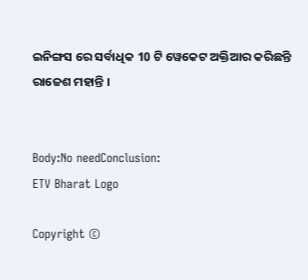ଇନିଙ୍ଗସ ରେ ସର୍ବାଧିକ 10 ଟି ୱେକେଟ ଅକ୍ତିଆର କରିଛନ୍ତି ରାଜେଶ ମହାନ୍ତି ।


Body:No needConclusion:
ETV Bharat Logo

Copyright ©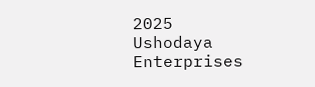2025 Ushodaya Enterprises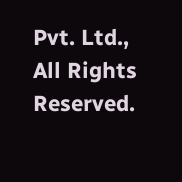Pvt. Ltd., All Rights Reserved.